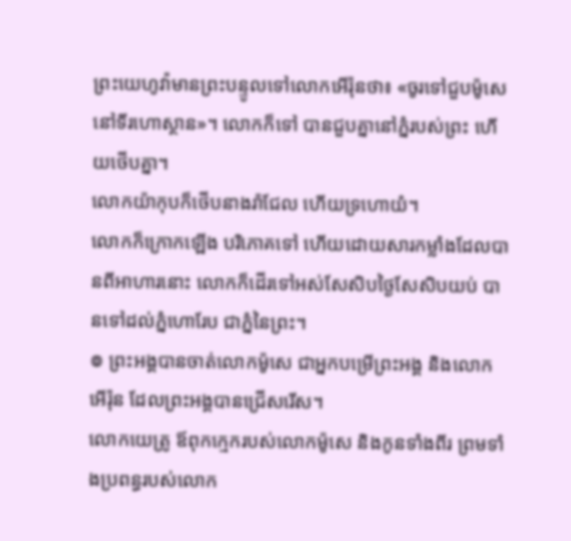ព្រះយេហូវ៉ាមានព្រះបន្ទូលទៅលោកអើរ៉ុនថា៖ «ចូរទៅជួបម៉ូសេនៅទីរហោស្ថាន»។ លោកក៏ទៅ បានជួបគ្នានៅភ្នំរបស់ព្រះ ហើយថើបគ្នា។
លោកយ៉ាកុបក៏ថើបនាងរ៉ាជែល ហើយទ្រហោយំ។
លោកក៏ក្រោកឡើង បរិភោគទៅ ហើយដោយសារកម្លាំងដែលបានពីអាហារនោះ លោកក៏ដើរទៅអស់សែសិបថ្ងៃសែសិបយប់ បានទៅដល់ភ្នំហោរែប ជាភ្នំនៃព្រះ។
៙ ព្រះអង្គបានចាត់លោកម៉ូសេ ជាអ្នកបម្រើព្រះអង្គ និងលោកអើរ៉ុន ដែលព្រះអង្គបានជ្រើសរើស។
លោកយេត្រូ ឪពុកក្មេករបស់លោកម៉ូសេ និងកូនទាំងពីរ ព្រមទាំងប្រពន្ធរបស់លោក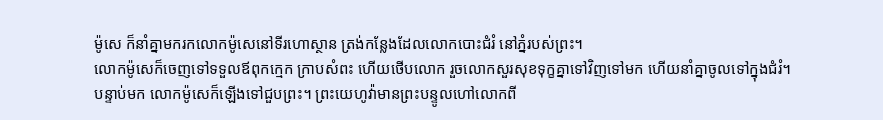ម៉ូសេ ក៏នាំគ្នាមករកលោកម៉ូសេនៅទីរហោស្ថាន ត្រង់កន្លែងដែលលោកបោះជំរំ នៅភ្នំរបស់ព្រះ។
លោកម៉ូសេក៏ចេញទៅទទួលឪពុកក្មេក ក្រាបសំពះ ហើយថើបលោក រួចលោកសួរសុខទុក្ខគ្នាទៅវិញទៅមក ហើយនាំគ្នាចូលទៅក្នុងជំរំ។
បន្ទាប់មក លោកម៉ូសេក៏ឡើងទៅជួបព្រះ។ ព្រះយេហូវ៉ាមានព្រះបន្ទូលហៅលោកពី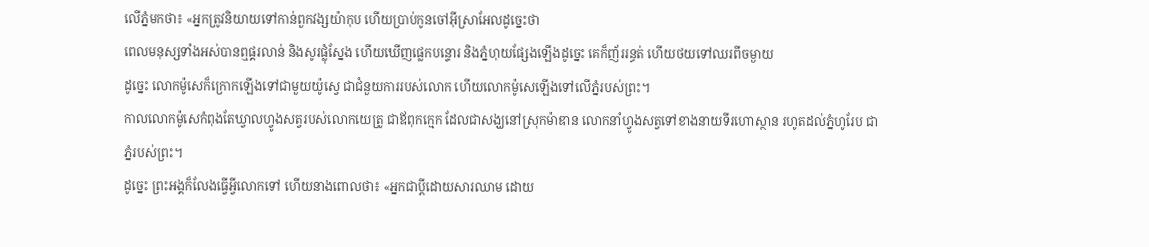លើភ្នំមកថា៖ «អ្នកត្រូវនិយាយទៅកាន់ពួកវង្សយ៉ាកុប ហើយប្រាប់កូនចៅអ៊ីស្រាអែលដូច្នេះថា
ពេលមនុស្សទាំងអស់បានឮផ្គរលាន់ និងសូរផ្លុំស្នែង ហើយឃើញផ្លេកបន្ទោរ និងភ្នំហុយផ្សែងឡើងដូច្នេះ គេក៏ញ័ររន្ធត់ ហើយថយទៅឈរពីចម្ងាយ
ដូច្នេះ លោកម៉ូសេក៏ក្រោកឡើងទៅជាមួយយ៉ូស្វេ ជាជំនួយការរបស់លោក ហើយលោកម៉ូសេឡើងទៅលើភ្នំរបស់ព្រះ។
កាលលោកម៉ូសេកំពុងតែឃ្វាលហ្វូងសត្វរបស់លោកយេត្រូ ជាឪពុកក្មេក ដែលជាសង្ឃនៅស្រុកម៉ាឌាន លោកនាំហ្វូងសត្វទៅខាងនាយទីរហោស្ថាន រហូតដល់ភ្នំហូរែប ជាភ្នំរបស់ព្រះ។
ដូច្នេះ ព្រះអង្គក៏លែងធ្វើអ្វីលោកទៅ ហើយនាងពោលថា៖ «អ្នកជាប្តីដោយសារឈាម ដោយ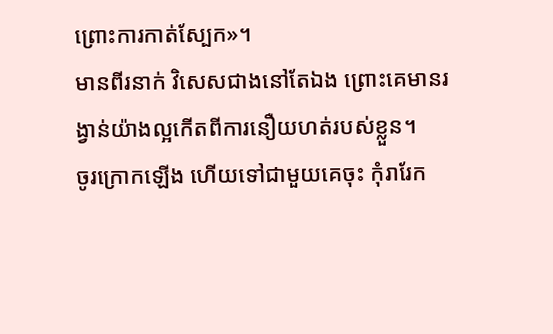ព្រោះការកាត់ស្បែក»។
មានពីរនាក់ វិសេសជាងនៅតែឯង ព្រោះគេមានរង្វាន់យ៉ាងល្អកើតពីការនឿយហត់របស់ខ្លួន។
ចូរក្រោកឡើង ហើយទៅជាមួយគេចុះ កុំរារែក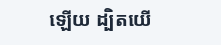ឡើយ ដ្បិតយើ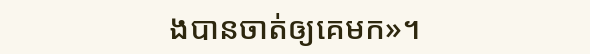ងបានចាត់ឲ្យគេមក»។